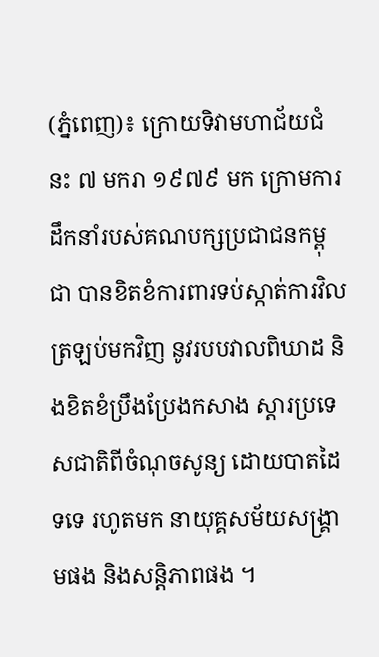(ភ្នំពេញ)៖ ក្រោយទិវាមហាជ័យជំនះ ៧ មករា ១៩៧៩ មក ក្រោមការដឹកនាំរបស់គណបក្សប្រជាជនកម្ពុជា បានខិតខំការពារទប់ស្កាត់ការវិលត្រឡប់មកវិញ នូវរបបវាលពិឃាដ និងខិតខំប្រឹងប្រែងកសាង ស្តារប្រទេសជាតិពីចំណុចសូន្យ ដោយបាតដៃទទេ រហូតមក នាយុគ្គសម័យសង្រ្គាមផង និងសន្តិភាពផង ។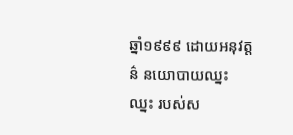ឆ្នាំ១៩៩៩ ដោយអនុវត្តន៌ នយោបាយឈ្នះ ឈ្នះ របស់ស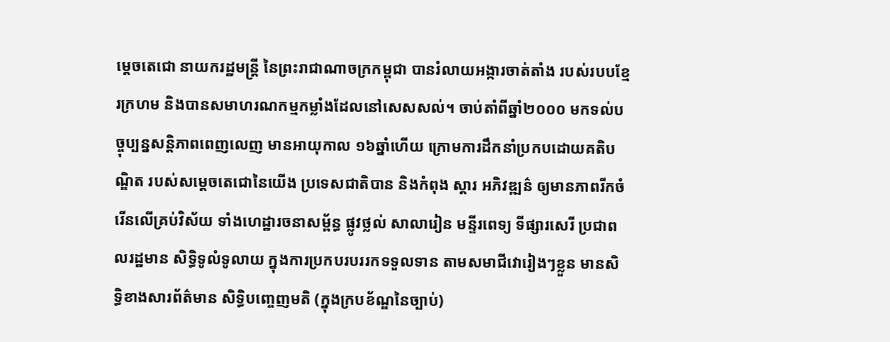ម្តេចតេជោ នាយករដ្ឋមន្រ្តី នៃព្រះរាជាណាចក្រកម្ពុជា បានរំលាយអង្ការចាត់តាំង របស់របបខ្មែរក្រហម និងបានសមាហរណកម្មកម្លាំងដែលនៅសេសសល់។ ចាប់តាំពីឆ្នាំ២០០០ មកទល់បច្ចុប្បន្នសន្តិភាពពេញលេញ មានអាយុកាល ១៦ឆ្នាំហើយ ក្រោមការដឹកនាំប្រកបដោយគតិបណ្ឌិត របស់សម្តេចតេជោនៃយើង ប្រទេសជាតិបាន និងកំពុង ស្តារ អភិវឌ្ឍន៌ ឲ្យមានភាពរីកចំរើនលើគ្រប់វិស័យ ទាំងហេដ្ឋារចនាសម្ព័ន្ធ ផ្លូវថ្លល់ សាលារៀន មន្ទីរពេទ្យ ទីផ្សារសេរី ប្រជាពលរដ្ឋមាន សិទ្ធិទូលំទូលាយ ក្នុងការប្រកបរបររកទទួលទាន តាមសមាជីវោរៀងៗខ្លួន មានសិទ្ធិខាងសារព័ត៌មាន សិទ្ធិបញ្ចេញមតិ (ក្នុងក្របខ័ណ្ឌនៃច្បាប់)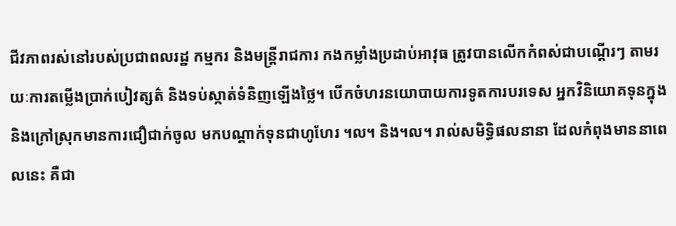ជីវភាពរស់នៅរបស់ប្រជាពលរដ្ឋ កម្មករ និងមន្ត្រីរាជការ កងកម្លាំងប្រដាប់អាវុធ ត្រូវបានលើកកំពស់ជាបណ្តើរៗ តាមរយៈការតម្លើងប្រាក់បៀវត្សត៌ និងទប់ស្កាត់ទំនិញឡើងថ្លៃ។ បើកចំហរនយោបាយការទូតការបរទេស អ្នកវិនិយោគទុនក្នុង និងក្រៅស្រុកមានការជឿជាក់ចូល មកបណ្តាក់ទុនជាហូហែរ ។ល។ និង។ល។ រាល់សមិទ្ធិផលនានា ដែលកំពុងមាននាពេលនេះ គឺជា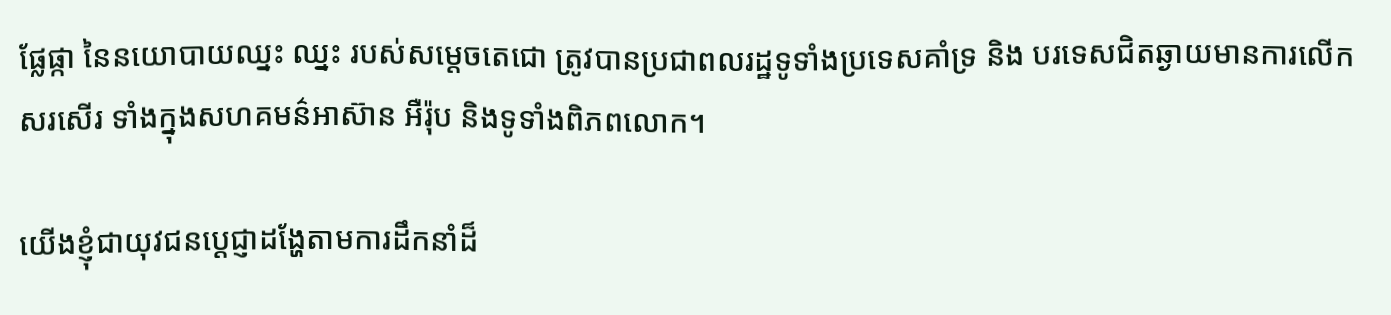ផ្លែផ្កា នៃនយោបាយឈ្នះ ឈ្នះ របស់សម្តេចតេជោ ត្រូវបានប្រជាពលរដ្ឋទូទាំងប្រទេសគាំទ្រ និង បរទេសជិតឆ្ងាយមានការលើកសរសើរ ទាំងក្នុងសហគមន៌អាស៊ាន អឺរ៉ុប និងទូទាំងពិភពលោក។

យើងខ្ញុំជាយុវជនប្តេជ្ញាដង្ហែតាមការដឹកនាំដ៏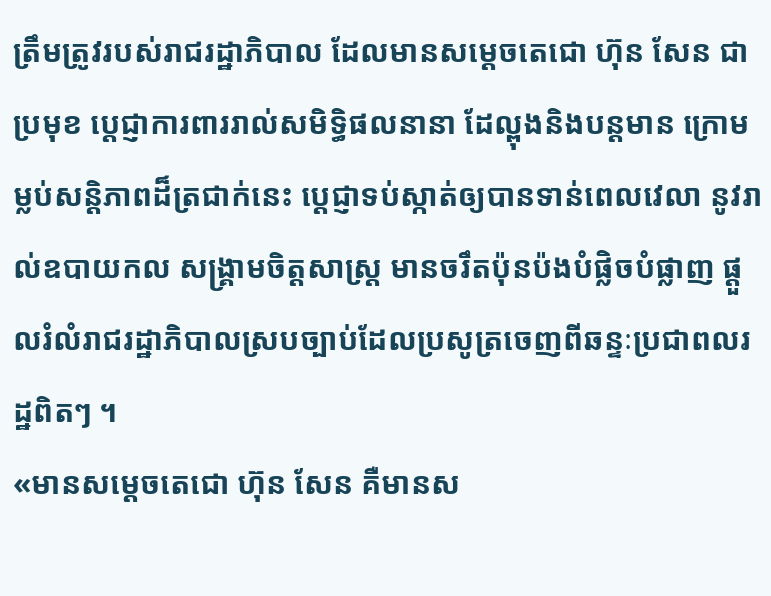ត្រឹមត្រូវរបស់រាជរដ្ឋាភិបាល ដែលមានសម្តេចតេជោ ហ៊ុន សែន ជាប្រមុខ ប្តេជ្ញាការពាររាល់សមិទ្ធិផលនានា ដែល្ពុងនិងបន្តមាន ក្រោមម្លប់សន្តិភាពដ៏ត្រជាក់នេះ ប្តេជ្ញាទប់ស្កាត់ឲ្យបានទាន់ពេលវេលា នូវរាល់ឧបាយកល សង្រ្គាមចិត្តសាស្រ្ត មានចរឹតប៉ុនប៉ងបំផ្លិចបំផ្លាញ ផ្តួលរំលំរាជរដ្ឋាភិបាលស្របច្បាប់ដែលប្រសូត្រចេញពីឆន្ទៈប្រជាពលរដ្ឋពិតៗ ។
«មានសម្តេចតេជោ ហ៊ុន សែន គឺមានស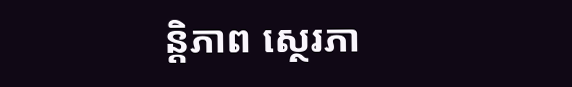ន្តិភាព ស្ថេរភា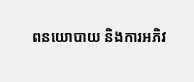ពនយោបាយ និងការអភិវ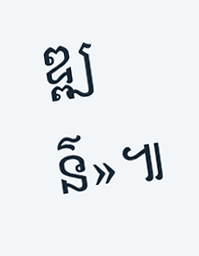ឌ្ឍន៌»៕